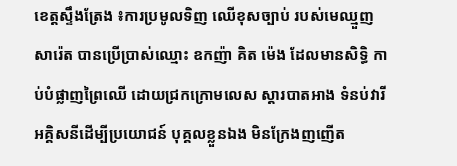ខេត្តស្ទឹងត្រែង ៖ការប្រមូលទិញ ឈើខុសច្បាប់ របស់មេឈ្មួញ សារ៉េត បានប្រើប្រាស់ឈ្មោះ ឧកញ៉ា គិត ម៉េង ដែលមានសិទ្ធិ កាប់បំផ្លាញព្រៃឈើ ដោយជ្រកក្រោមលេស ស្តារបាតអាង ទំនប់វារីអគ្គិសនីដើម្បីប្រយោជន៍ បុគ្គលខ្លួនឯង មិនក្រែងញញើត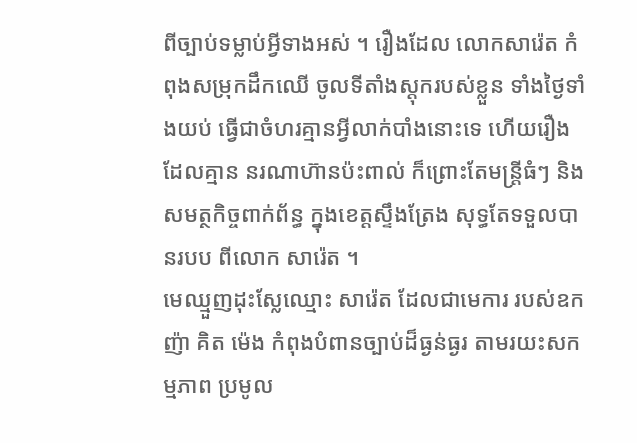ពីច្បាប់ទម្លាប់អ្វីទាងអស់ ។ រឿងដែល លោកសារ៉េត កំពុងសម្រុកដឹកឈើ ចូលទីតាំងស្តុករបស់ខ្លួន ទាំងថ្ងៃទាំងយប់ ធ្វើជាចំហរគ្មានអ្វីលាក់បាំងនោះទេ ហើយរឿងដែលគ្មាន នរណាហ៊ានប៉ះពាល់ ក៏ព្រោះតែមន្ត្រីធំៗ និងសមត្ថកិច្ចពាក់ព័ន្ធ ក្នុងខេត្តស្ទឹងត្រែង សុទ្ធតែទទួលបានរបប ពីលោក សារ៉េត ។
មេឈ្មួញដុះស្លែឈ្មោះ សារ៉េត ដែលជាមេការ របស់ឧកញ៉ា គិត ម៉េង កំពុងបំពានច្បាប់ដ៏ធ្ងន់ធ្ងរ តាមរយះសកម្មភាព ប្រមូល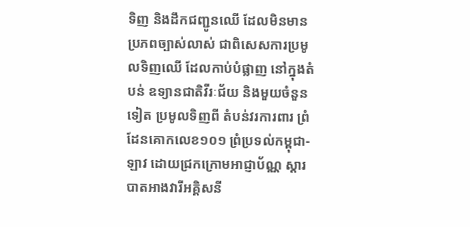ទិញ និងដឹកជញ្ជូនឈើ ដែលមិនមានប្រភពច្បាស់លាស់ ជាពិសេសការប្រមូលទិញឈើ ដែលកាប់បំផ្លាញ នៅក្នុងតំបន់ ឧទ្យានជាតិវីរៈជ័យ និងមួយចំនួនទៀត ប្រមូលទិញពី តំបន់វរការពារ ព្រំដែនគោកលេខ១០១ ព្រំប្រទល់កម្ពុជា-ឡាវ ដោយជ្រកក្រោមអាជ្ញាប័ណ្ណ ស្តារបាតអាងវារីអគ្គិសនី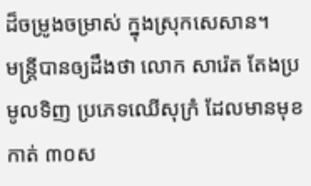ដ៏ចម្រូងចម្រាស់ ក្នុងស្រុកសេសាន។
មន្ត្រីបានឲ្យដឹងថា លោក សារ៉េត តែងប្រមូលទិញ ប្រភេទឈើសុក្រំ ដែលមានមុខកាត់ ៣០ស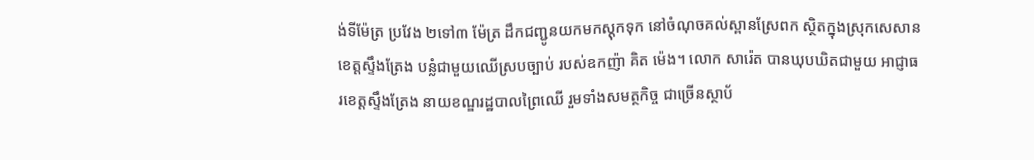ង់ទីម៉ែត្រ ប្រវែង ២ទៅ៣ ម៉ែត្រ ដឹកជញ្ជូនយកមកស្តុកទុក នៅចំណុចគល់ស្ពានស្រែពក ស្ថិតក្នុងស្រុកសេសាន ខេត្តស្ទឹងត្រែង បន្លំជាមួយឈើស្របច្បាប់ របស់ឧកញ៉ា គិត ម៉េង។ លោក សារ៉េត បានឃុបឃិតជាមួយ អាជ្ញាធរខេត្តស្ទឹងត្រែង នាយខណ្ឌរដ្ឋបាលព្រៃឈើ រួមទាំងសមត្ថកិច្ច ជាច្រើនស្ថាប័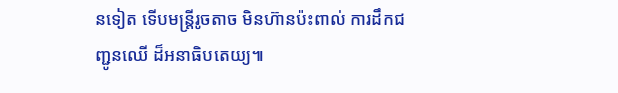នទៀត ទើបមន្ត្រីរូចតាច មិនហ៊ានប៉ះពាល់ ការដឹកជញ្ជូនឈើ ដ៏អនាធិបតេយ្យ៕